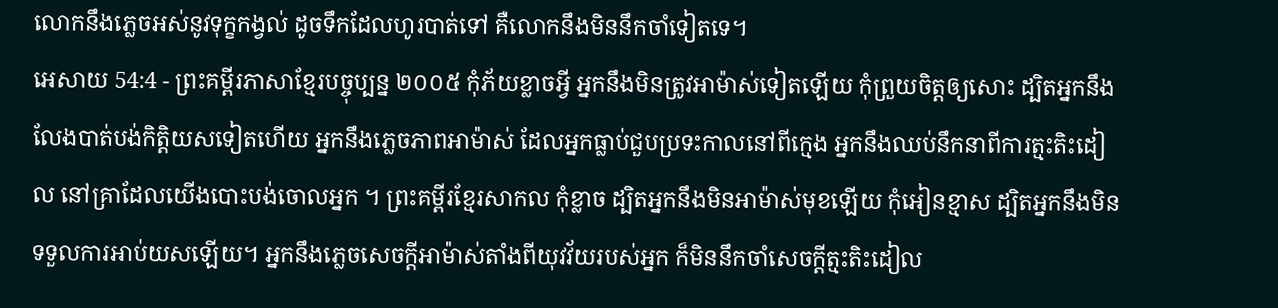លោកនឹងភ្លេចអស់នូវទុក្ខកង្វល់ ដូចទឹកដែលហូរបាត់ទៅ គឺលោកនឹងមិននឹកចាំទៀតទេ។
អេសាយ 54:4 - ព្រះគម្ពីរភាសាខ្មែរបច្ចុប្បន្ន ២០០៥ កុំភ័យខ្លាចអ្វី អ្នកនឹងមិនត្រូវអាម៉ាស់ទៀតឡើយ កុំព្រួយចិត្តឲ្យសោះ ដ្បិតអ្នកនឹងលែងបាត់បង់កិត្តិយសទៀតហើយ អ្នកនឹងភ្លេចភាពអាម៉ាស់ ដែលអ្នកធ្លាប់ជួបប្រទះកាលនៅពីក្មេង អ្នកនឹងឈប់នឹកនាពីការត្មះតិះដៀល នៅគ្រាដែលយើងបោះបង់ចោលអ្នក ។ ព្រះគម្ពីរខ្មែរសាកល កុំខ្លាច ដ្បិតអ្នកនឹងមិនអាម៉ាស់មុខឡើយ កុំអៀនខ្មាស ដ្បិតអ្នកនឹងមិនទទួលការអាប់យសឡើយ។ អ្នកនឹងភ្លេចសេចក្ដីអាម៉ាស់តាំងពីយុវវ័យរបស់អ្នក ក៏មិននឹកចាំសេចក្ដីត្មះតិះដៀល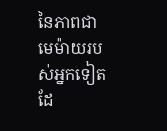នៃភាពជាមេម៉ាយរបស់អ្នកទៀតដែ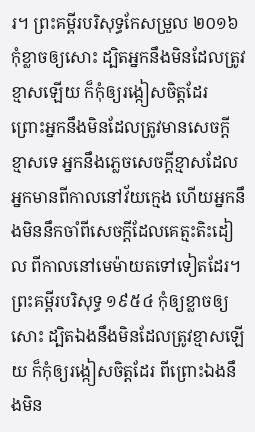រ។ ព្រះគម្ពីរបរិសុទ្ធកែសម្រួល ២០១៦ កុំខ្លាចឲ្យសោះ ដ្បិតអ្នកនឹងមិនដែលត្រូវខ្មាសឡើយ ក៏កុំឲ្យរង្កៀសចិត្តដែរ ព្រោះអ្នកនឹងមិនដែលត្រូវមានសេចក្ដីខ្មាសទេ អ្នកនឹងភ្លេចសេចក្ដីខ្មាសដែលអ្នកមានពីកាលនៅវ័យក្មេង ហើយអ្នកនឹងមិននឹកចាំពីសេចក្ដីដែលគេត្មះតិះដៀល ពីកាលនៅមេម៉ាយតទៅទៀតដែរ។ ព្រះគម្ពីរបរិសុទ្ធ ១៩៥៤ កុំឲ្យខ្លាចឲ្យសោះ ដ្បិតឯងនឹងមិនដែលត្រូវខ្មាសឡើយ ក៏កុំឲ្យរង្កៀសចិត្តដែរ ពីព្រោះឯងនឹងមិន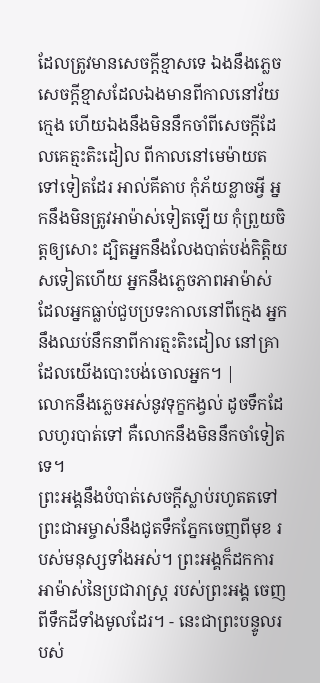ដែលត្រូវមានសេចក្ដីខ្មាសទេ ឯងនឹងភ្លេចសេចក្ដីខ្មាសដែលឯងមានពីកាលនៅវ័យក្មេង ហើយឯងនឹងមិននឹកចាំពីសេចក្ដីដែលគេត្មះតិះដៀល ពីកាលនៅមេម៉ាយតទៅទៀតដែរ អាល់គីតាប កុំភ័យខ្លាចអ្វី អ្នកនឹងមិនត្រូវអាម៉ាស់ទៀតឡើយ កុំព្រួយចិត្តឲ្យសោះ ដ្បិតអ្នកនឹងលែងបាត់បង់កិត្តិយសទៀតហើយ អ្នកនឹងភ្លេចភាពអាម៉ាស់ ដែលអ្នកធ្លាប់ជួបប្រទះកាលនៅពីក្មេង អ្នកនឹងឈប់នឹកនាពីការត្មះតិះដៀល នៅគ្រាដែលយើងបោះបង់ចោលអ្នក។ |
លោកនឹងភ្លេចអស់នូវទុក្ខកង្វល់ ដូចទឹកដែលហូរបាត់ទៅ គឺលោកនឹងមិននឹកចាំទៀតទេ។
ព្រះអង្គនឹងបំបាត់សេចក្ដីស្លាប់រហូតតទៅ ព្រះជាអម្ចាស់នឹងជូតទឹកភ្នែកចេញពីមុខ របស់មនុស្សទាំងអស់។ ព្រះអង្គក៏ដកការអាម៉ាស់នៃប្រជារាស្ត្រ របស់ព្រះអង្គ ចេញពីទឹកដីទាំងមូលដែរ។ - នេះជាព្រះបន្ទូលរបស់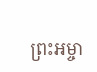ព្រះអម្ចា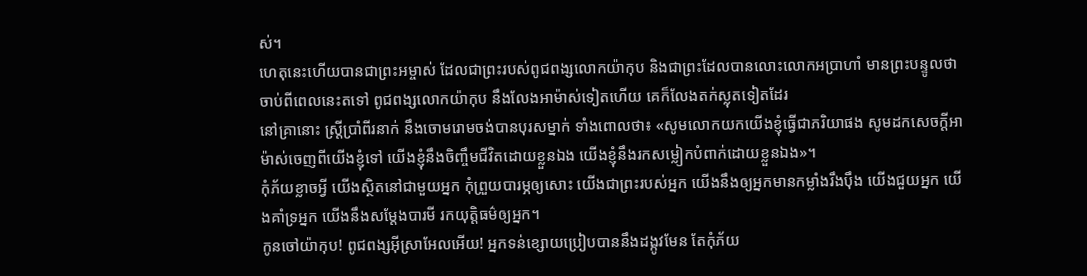ស់។
ហេតុនេះហើយបានជាព្រះអម្ចាស់ ដែលជាព្រះរបស់ពូជពង្សលោកយ៉ាកុប និងជាព្រះដែលបានលោះលោកអប្រាហាំ មានព្រះបន្ទូលថា ចាប់ពីពេលនេះតទៅ ពូជពង្សលោកយ៉ាកុប នឹងលែងអាម៉ាស់ទៀតហើយ គេក៏លែងតក់ស្លុតទៀតដែរ
នៅគ្រានោះ ស្ត្រីប្រាំពីរនាក់ នឹងចោមរោមចង់បានបុរសម្នាក់ ទាំងពោលថា៖ «សូមលោកយកយើងខ្ញុំធ្វើជាភរិយាផង សូមដកសេចក្ដីអាម៉ាស់ចេញពីយើងខ្ញុំទៅ យើងខ្ញុំនឹងចិញ្ចឹមជីវិតដោយខ្លួនឯង យើងខ្ញុំនឹងរកសម្លៀកបំពាក់ដោយខ្លួនឯង»។
កុំភ័យខ្លាចអ្វី យើងស្ថិតនៅជាមួយអ្នក កុំព្រួយបារម្ភឲ្យសោះ យើងជាព្រះរបស់អ្នក យើងនឹងឲ្យអ្នកមានកម្លាំងរឹងប៉ឹង យើងជួយអ្នក យើងគាំទ្រអ្នក យើងនឹងសម្តែងបារមី រកយុត្តិធម៌ឲ្យអ្នក។
កូនចៅយ៉ាកុប! ពូជពង្សអ៊ីស្រាអែលអើយ! អ្នកទន់ខ្សោយប្រៀបបាននឹងដង្កូវមែន តែកុំភ័យ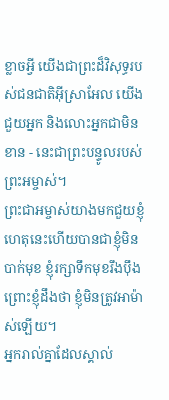ខ្លាចអ្វី យើងជាព្រះដ៏វិសុទ្ធរបស់ជនជាតិអ៊ីស្រាអែល យើងជួយអ្នក និងលោះអ្នកជាមិនខាន - នេះជាព្រះបន្ទូលរបស់ព្រះអម្ចាស់។
ព្រះជាអម្ចាស់យាងមកជួយខ្ញុំ ហេតុនេះហើយបានជាខ្ញុំមិនបាក់មុខ ខ្ញុំរក្សាទឹកមុខរឹងប៉ឹង ព្រោះខ្ញុំដឹងថា ខ្ញុំមិនត្រូវអាម៉ាស់ឡើយ។
អ្នករាល់គ្នាដែលស្គាល់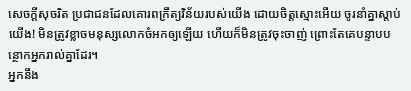សេចក្ដីសុចរិត ប្រជាជនដែលគោរពក្រឹត្យវិន័យរបស់យើង ដោយចិត្តស្មោះអើយ ចូរនាំគ្នាស្ដាប់យើង! មិនត្រូវខ្លាចមនុស្សលោកចំអកឲ្យឡើយ ហើយក៏មិនត្រូវចុះចាញ់ ព្រោះតែគេបន្ទាបបន្ថោកអ្នករាល់គ្នាដែរ។
អ្នកនឹង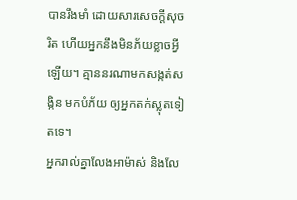បានរឹងមាំ ដោយសារសេចក្ដីសុចរិត ហើយអ្នកនឹងមិនភ័យខ្លាចអ្វីឡើយ។ គ្មាននរណាមកសង្កត់សង្កិន មកបំភ័យ ឲ្យអ្នកតក់ស្លុតទៀតទេ។
អ្នករាល់គ្នាលែងអាម៉ាស់ និងលែ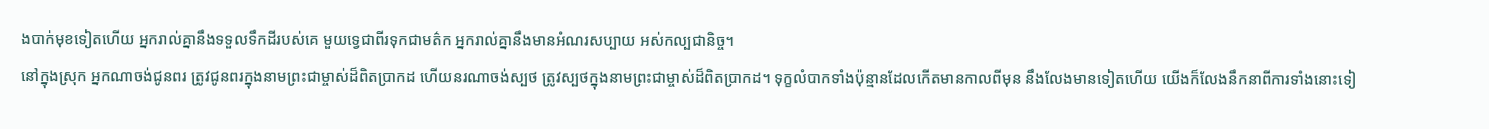ងបាក់មុខទៀតហើយ អ្នករាល់គ្នានឹងទទួលទឹកដីរបស់គេ មួយទ្វេជាពីរទុកជាមត៌ក អ្នករាល់គ្នានឹងមានអំណរសប្បាយ អស់កល្បជានិច្ច។
នៅក្នុងស្រុក អ្នកណាចង់ជូនពរ ត្រូវជូនពរក្នុងនាមព្រះជាម្ចាស់ដ៏ពិតប្រាកដ ហើយនរណាចង់ស្បថ ត្រូវស្បថក្នុងនាមព្រះជាម្ចាស់ដ៏ពិតប្រាកដ។ ទុក្ខលំបាកទាំងប៉ុន្មានដែលកើតមានកាលពីមុន នឹងលែងមានទៀតហើយ យើងក៏លែងនឹកនាពីការទាំងនោះទៀ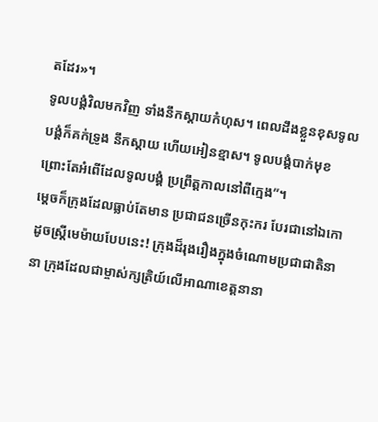តដែរ»។
ទូលបង្គំវិលមកវិញ ទាំងនឹកស្ដាយកំហុស។ ពេលដឹងខ្លួនខុសទូលបង្គំក៏គក់ទ្រូង នឹកស្ដាយ ហើយអៀនខ្មាស។ ទូលបង្គំបាក់មុខ ព្រោះតែអំពើដែលទូលបង្គំ ប្រព្រឹត្តកាលនៅពីក្មេង”។
ម្ដេចក៏ក្រុងដែលធ្លាប់តែមាន ប្រជាជនច្រើនកុះករ បែរជានៅឯកោដូចស្ត្រីមេម៉ាយបែបនេះ! ក្រុងដ៏រុងរឿងក្នុងចំណោមប្រជាជាតិនានា ក្រុងដែលជាម្ចាស់ក្សត្រិយ៍លើអាណាខេត្តនានា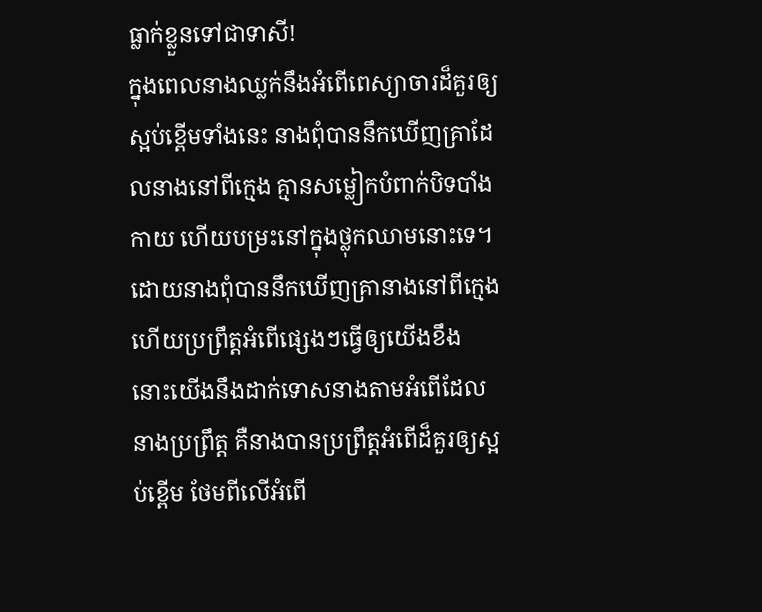ធ្លាក់ខ្លួនទៅជាទាសី!
ក្នុងពេលនាងឈ្លក់នឹងអំពើពេស្យាចារដ៏គួរឲ្យស្អប់ខ្ពើមទាំងនេះ នាងពុំបាននឹកឃើញគ្រាដែលនាងនៅពីក្មេង គ្មានសម្លៀកបំពាក់បិទបាំងកាយ ហើយបម្រះនៅក្នុងថ្លុកឈាមនោះទេ។
ដោយនាងពុំបាននឹកឃើញគ្រានាងនៅពីក្មេង ហើយប្រព្រឹត្តអំពើផ្សេងៗធ្វើឲ្យយើងខឹង នោះយើងនឹងដាក់ទោសនាងតាមអំពើដែលនាងប្រព្រឹត្ត គឺនាងបានប្រព្រឹត្តអំពើដ៏គួរឲ្យស្អប់ខ្ពើម ថែមពីលើអំពើ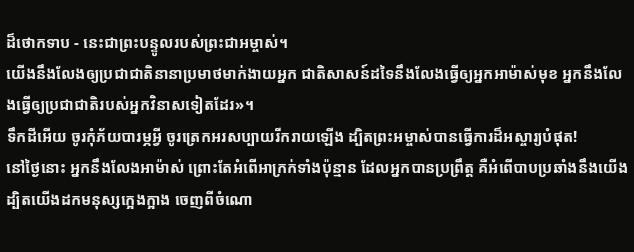ដ៏ថោកទាប - នេះជាព្រះបន្ទូលរបស់ព្រះជាអម្ចាស់។
យើងនឹងលែងឲ្យប្រជាជាតិនានាប្រមាថមាក់ងាយអ្នក ជាតិសាសន៍ដទៃនឹងលែងធ្វើឲ្យអ្នកអាម៉ាស់មុខ អ្នកនឹងលែងធ្វើឲ្យប្រជាជាតិរបស់អ្នកវិនាសទៀតដែរ»។
ទឹកដីអើយ ចូរកុំភ័យបារម្ភអ្វី ចូរត្រេកអរសប្បាយរីករាយឡើង ដ្បិតព្រះអម្ចាស់បានធ្វើការដ៏អស្ចារ្យបំផុត!
នៅថ្ងៃនោះ អ្នកនឹងលែងអាម៉ាស់ ព្រោះតែអំពើអាក្រក់ទាំងប៉ុន្មាន ដែលអ្នកបានប្រព្រឹត្ត គឺអំពើបាបប្រឆាំងនឹងយើង ដ្បិតយើងដកមនុស្សក្អេងក្អាង ចេញពីចំណោ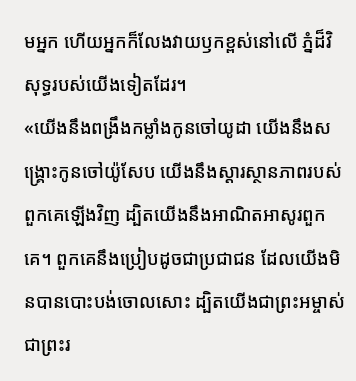មអ្នក ហើយអ្នកក៏លែងវាយឫកខ្ពស់នៅលើ ភ្នំដ៏វិសុទ្ធរបស់យើងទៀតដែរ។
«យើងនឹងពង្រឹងកម្លាំងកូនចៅយូដា យើងនឹងសង្គ្រោះកូនចៅយ៉ូសែប យើងនឹងស្ដារស្ថានភាពរបស់ពួកគេឡើងវិញ ដ្បិតយើងនឹងអាណិតអាសូរពួកគេ។ ពួកគេនឹងប្រៀបដូចជាប្រជាជន ដែលយើងមិនបានបោះបង់ចោលសោះ ដ្បិតយើងជាព្រះអម្ចាស់ ជាព្រះរ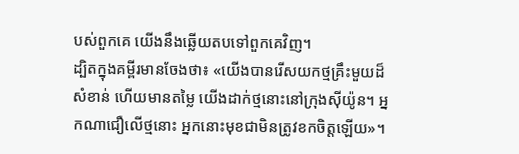បស់ពួកគេ យើងនឹងឆ្លើយតបទៅពួកគេវិញ។
ដ្បិតក្នុងគម្ពីរមានចែងថា៖ «យើងបានរើសយកថ្មគ្រឹះមួយដ៏សំខាន់ ហើយមានតម្លៃ យើងដាក់ថ្មនោះនៅក្រុងស៊ីយ៉ូន។ អ្នកណាជឿលើថ្មនោះ អ្នកនោះមុខជាមិនត្រូវខកចិត្តឡើយ»។